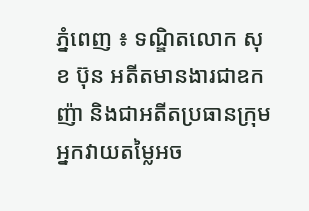ភ្នំពេញ ៖ ទណ្ឌិតលោក សុខ ប៊ុន អតីតមានងារជាឧកញ៉ា និងជាអតីតប្រធានក្រុមអ្នកវាយតម្លៃអច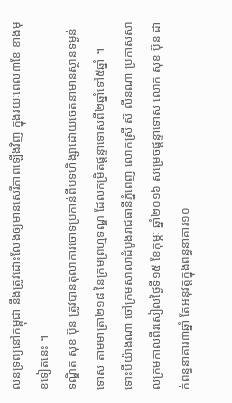លនទ្រព្យនៅកម្ពុជា នឹងត្រូវដោះលែងឲ្យមានសេរីភាពឡើងវិញ ក្នុងរយៈពេល៣ខែ ខាងមុខទៀតនេះ ។
ទណ្ឌិត សុខ ប៊ុន ត្រូវបានតុលាការចោទប្រកាន់ពីបទហិង្សាដោយចេតនាមានស្ថានទម្ងន់ទោស តាមមាត្រា២១៨ នៃក្រមព្រហ្មទណ្ឌ ដែលកម្រិតផ្តន្ទាទោសពី២ឆ្នាំទៅ៥ឆ្នាំ ។
ទោះបីយ៉ាងណា ចៅក្រមសាលាដំបូងរាជធានីភ្នំពេញ លោកស្រី ស៊ លីនណា ប្រកាសសាលក្រមកាលពីរសៀលថ្ងៃទី១៥ ខែកុម្ភៈ ឆ្នាំ២០១៦ សម្រេចផ្តន្ទាទោស លោក សុខ ប៊ុន ដាក់ពន្ធនាគារ៣ឆ្នាំ តែអនុវត្តក្នុងពន្ធនាគារ១០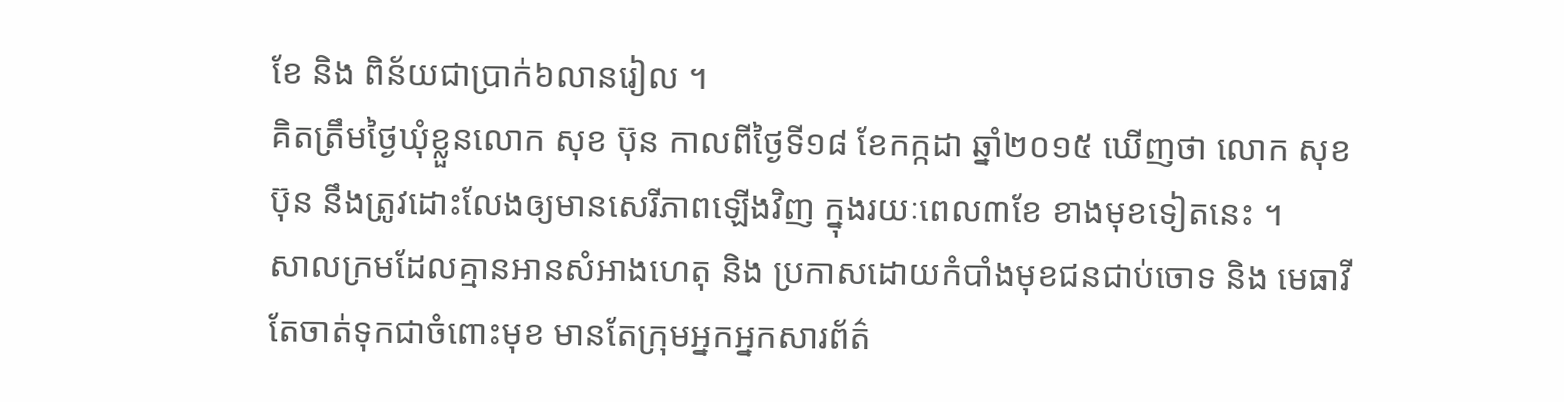ខែ និង ពិន័យជាប្រាក់៦លានរៀល ។
គិតត្រឹមថ្ងៃឃុំខ្លួនលោក សុខ ប៊ុន កាលពីថ្ងៃទី១៨ ខែកក្កដា ឆ្នាំ២០១៥ ឃើញថា លោក សុខ ប៊ុន នឹងត្រូវដោះលែងឲ្យមានសេរីភាពឡើងវិញ ក្នុងរយៈពេល៣ខែ ខាងមុខទៀតនេះ ។
សាលក្រមដែលគ្មានអានសំអាងហេតុ និង ប្រកាសដោយកំបាំងមុខជនជាប់ចោទ និង មេធាវី តែចាត់ទុកជាចំពោះមុខ មានតែក្រុមអ្នកអ្នកសារព័ត៌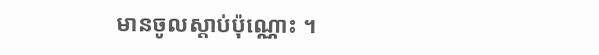មានចូលស្តាប់ប៉ុណ្ណោះ ។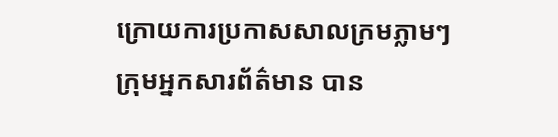ក្រោយការប្រកាសសាលក្រមភ្លាមៗ ក្រុមអ្នកសារព័ត៌មាន បាន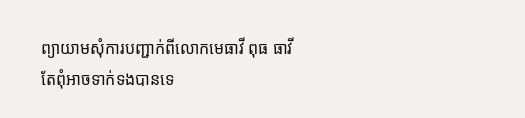ព្យាយាមសុំការបញ្ជាក់ពីលោកមេធាវី ពុធ ធាវី តែពុំអាចទាក់ទងបានទេ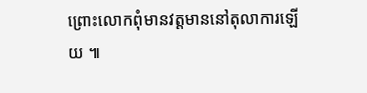ព្រោះលោកពុំមានវត្តមាននៅតុលាការឡើយ ៕